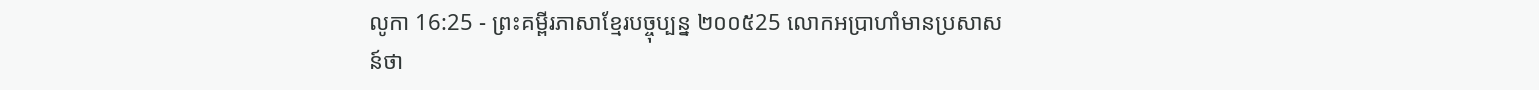លូកា 16:25 - ព្រះគម្ពីរភាសាខ្មែរបច្ចុប្បន្ន ២០០៥25 លោកអប្រាហាំមានប្រសាសន៍ថា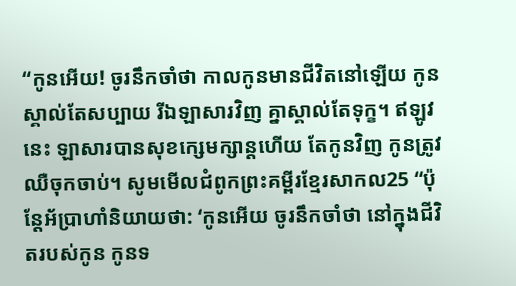“កូនអើយ! ចូរនឹកចាំថា កាលកូនមានជីវិតនៅឡើយ កូនស្គាល់តែសប្បាយ រីឯឡាសារវិញ គ្នាស្គាល់តែទុក្ខ។ ឥឡូវនេះ ឡាសារបានសុខក្សេមក្សាន្តហើយ តែកូនវិញ កូនត្រូវឈឺចុកចាប់។ សូមមើលជំពូកព្រះគម្ពីរខ្មែរសាកល25 “ប៉ុន្តែអ័ប្រាហាំនិយាយថា: ‘កូនអើយ ចូរនឹកចាំថា នៅក្នុងជីវិតរបស់កូន កូនទ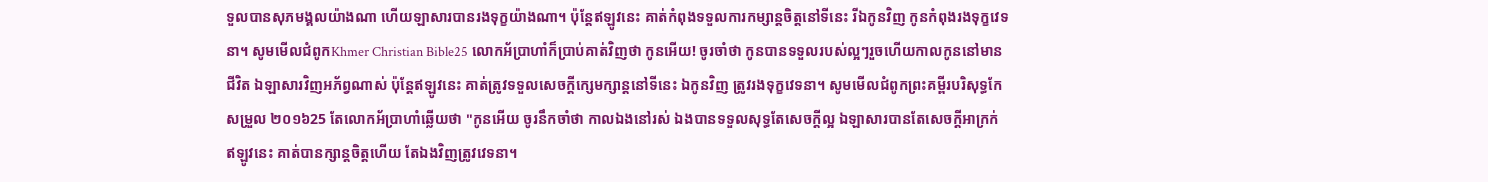ទួលបានសុភមង្គលយ៉ាងណា ហើយឡាសារបានរងទុក្ខយ៉ាងណា។ ប៉ុន្តែឥឡូវនេះ គាត់កំពុងទទួលការកម្សាន្តចិត្តនៅទីនេះ រីឯកូនវិញ កូនកំពុងរងទុក្ខវេទនា។ សូមមើលជំពូកKhmer Christian Bible25 លោកអ័ប្រាហាំក៏ប្រាប់គាត់វិញថា កូនអើយ! ចូរចាំថា កូនបានទទួលរបស់ល្អៗរួចហើយកាលកូននៅមានជីវិត ឯឡាសារវិញអភ័ព្វណាស់ ប៉ុន្ដែឥឡូវនេះ គាត់ត្រូវទទួលសេចក្ដីក្សេមក្សាន្ដនៅទីនេះ ឯកូនវិញ ត្រូវរងទុក្ខវេទនា។ សូមមើលជំពូកព្រះគម្ពីរបរិសុទ្ធកែសម្រួល ២០១៦25 តែលោកអ័ប្រាហាំឆ្លើយថា "កូនអើយ ចូរនឹកចាំថា កាលឯងនៅរស់ ឯងបានទទួលសុទ្ធតែសេចក្តីល្អ ឯឡាសារបានតែសេចក្តីអាក្រក់ ឥឡូវនេះ គាត់បានក្សាន្តចិត្តហើយ តែឯងវិញត្រូវវេទនា។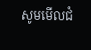សូមមើលជំ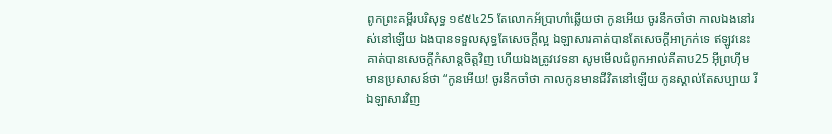ពូកព្រះគម្ពីរបរិសុទ្ធ ១៩៥៤25 តែលោកអ័ប្រាហាំឆ្លើយថា កូនអើយ ចូរនឹកចាំថា កាលឯងនៅរស់នៅឡើយ ឯងបានទទួលសុទ្ធតែសេចក្ដីល្អ ឯឡាសារគាត់បានតែសេចក្ដីអាក្រក់ទេ ឥឡូវនេះ គាត់បានសេចក្ដីកំសាន្តចិត្តវិញ ហើយឯងត្រូវវេទនា សូមមើលជំពូកអាល់គីតាប25 អ៊ីព្រហ៊ីមមានប្រសាសន៍ថា “កូនអើយ! ចូរនឹកចាំថា កាលកូនមានជីវិតនៅឡើយ កូនស្គាល់តែសប្បាយ រីឯឡាសារវិញ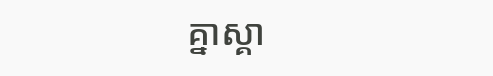គ្នាស្គា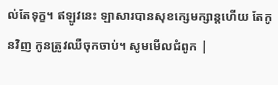ល់តែទុក្ខ។ ឥឡូវនេះ ឡាសារបានសុខក្សេមក្សាន្ដហើយ តែកូនវិញ កូនត្រូវឈឺចុកចាប់។ សូមមើលជំពូក |